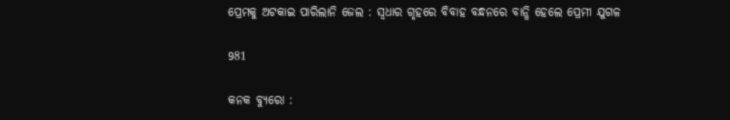ପ୍ରେମକୁ ଅଟକାଇ ପାରିଲାନି ଜେଲ : ସ୍ୱଧାର ଗୃହରେ ବିବାହ ବନ୍ଧନରେ ବାନ୍ଧି ହେଲେ ପ୍ରେମୀ ଯୁଗଳ

981

କନକ ବ୍ୟୁରୋ :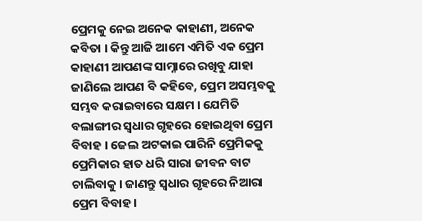ପ୍ରେମକୁ ନେଇ ଅନେକ କାହାଣୀ, ଅନେକ କବିତା । କିନ୍ତୁ ଆଜି ଆମେ ଏମିତି ଏକ ପ୍ରେମ କାହାଣୀ ଆପଣଙ୍କ ସାମ୍ନାରେ ରଖିବୁ ଯାହା ଜାଣିଲେ ଆପଣ ବି କହିବେ, ପ୍ରେମ ଅସମ୍ଭବକୁ ସମ୍ଭବ କରାଇବାରେ ସକ୍ଷମ । ଯେମିତି ବଲାଙ୍ଗୀର ସ୍ୱଧାର ଗୃହରେ ହୋଇଥିବା ପ୍ରେମ ବିବାହ । ଜେଲ ଅଟକାଇ ପାରିନି ପ୍ରେମିକକୁ ପ୍ରେମିକାର ହାତ ଧରି ସାରା ଜୀବନ ବାଟ ଚାଲିବାକୁ । ଜାଣନ୍ତୁ ସ୍ୱଧାର ଗୃହରେ ନିଆରା ପ୍ରେମ ବିବାହ ।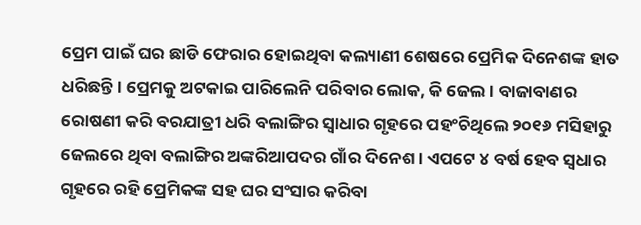ପ୍ରେମ ପାଇଁ ଘର ଛାଡି ଫେରାର ହୋଇଥିବା କଲ୍ୟାଣୀ ଶେଷରେ ପ୍ରେମିକ ଦିନେଶଙ୍କ ହାତ ଧରିଛନ୍ତି । ପ୍ରେମକୁ ଅଟକାଇ ପାରିଲେନି ପରିବାର ଲୋକ, କି ଜେଲ । ବାଜାବାଣର ରୋଷଣୀ କରି ବରଯାତ୍ରୀ ଧରି ବଲାଙ୍ଗିର ସ୍ୱାଧାର ଗୃହରେ ପହଂଚିଥିଲେ ୨୦୧୬ ମସିହାରୁ ଜେଲରେ ଥିବା ବଲାଙ୍ଗିର ଅଙ୍କରିଆପଦର ଗାଁର ଦିନେଶ । ଏପଟେ ୪ ବର୍ଷ ହେବ ସ୍ୱଧାର ଗୃହରେ ରହି ପ୍ରେମିକଙ୍କ ସହ ଘର ସଂସାର କରିବା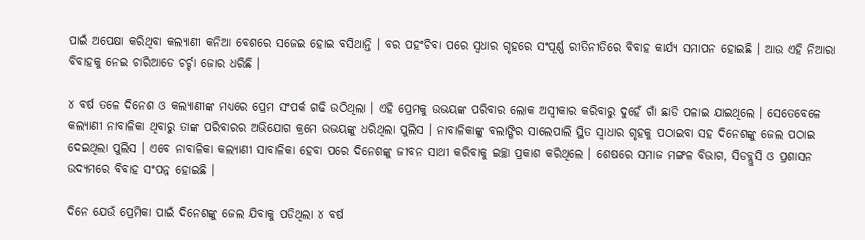ପାଇଁ ଅପେକ୍ଷା କରିଥିବା କଲ୍ୟାଣୀ କନିଆ ବେଶରେ ସଜେଇ ହୋଇ ବସିଥାନ୍ତି । ବର ପହଂଚିବା ପରେ ସ୍ୱଧାର ଗୃହରେ ସଂପୂର୍ଣ୍ଣ ରୀତିନୀତିରେ ବିବାହ କାର୍ଯ୍ୟ ସମାପନ ହୋଇଛି । ଆଉ ଏହି ନିଆରା ବିବାହକୁ ନେଇ ଚାରିଆଡେ ଚର୍ଚ୍ଚା ଜୋର ଧରିଛି ।

୪ ବର୍ଷ ତଳେ ଦିନେଶ ଓ କଲ୍ୟାଣୀଙ୍କ ମଧ୍ୟରେ ପ୍ରେମ ସଂପର୍କ ଗଢି ଉଠିଥିଲା । ଏହି ପ୍ରେମକୁ ଉଭୟଙ୍କ ପରିବାର ଲୋକ ଅସ୍ୱୀକାର କରିବାରୁ ଦୁହେଁ ଗାଁ ଛାଡି ପଳାଇ ଯାଇଥିଲେ । ସେତେବେଳେ କଲ୍ୟାଣୀ ନାବାଳିକା ଥିବାରୁ ତାଙ୍କ ପରିବାରର ଅଭିଯୋଗ କ୍ରମେ ଉଭୟଙ୍କୁ ଧରିଥିଲା ପୁଲିସ । ନାବାଳିକାଙ୍କୁ ବଲାଙ୍ଗିର ସାଲେପାଲି ସ୍ଥିତ ସ୍ୱାଧାର ଗୃହକୁ ପଠାଇବା ସହ ଦିନେଶଙ୍କୁ ଜେଲ ପଠାଇ ଦେଇଥିଲା ପୁଲିସ । ଏବେ ନାବାଳିକା କଲ୍ୟାଣୀ ସାବାଳିକା ହେବା ପରେ ଦିନେଶଙ୍କୁ ଜୀବନ ସାଥୀ କରିବାକୁ ଇଚ୍ଛା ପ୍ରକାଶ କରିଥିଲେ । ଶେଷରେ ସମାଜ ମଙ୍ଗଳ ବିଭାଗ, ସିଡବ୍ଲୁସି ଓ ପ୍ରଶାସନ ଉଦ୍ୟମରେ ବିବାହ ସଂପନ୍ନ ହୋଇଛି ।

ଦିନେ ଯେଉଁ ପ୍ରେମିକା ପାଇଁ ଦିନେଶଙ୍କୁ ଜେଲ ଯିବାକୁ ପଡିଥିଲା ୪ ବର୍ଷ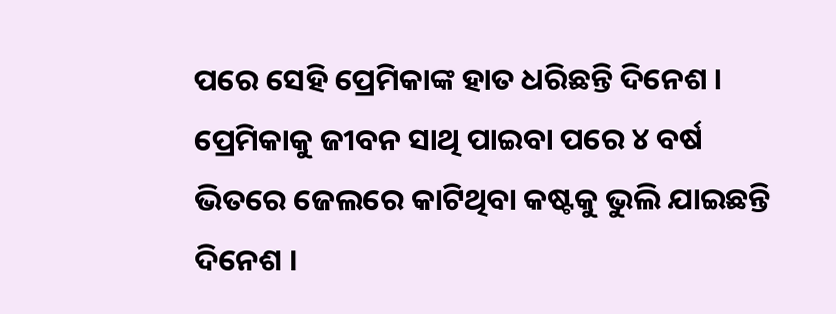ପରେ ସେହି ପ୍ରେମିକାଙ୍କ ହାତ ଧରିଛନ୍ତି ଦିନେଶ । ପ୍ରେମିକାକୁ ଜୀବନ ସାଥି ପାଇବା ପରେ ୪ ବର୍ଷ ଭିତରେ ଜେଲରେ କାଟିଥିବା କଷ୍ଟକୁ ଭୁଲି ଯାଇଛନ୍ତି ଦିନେଶ ।